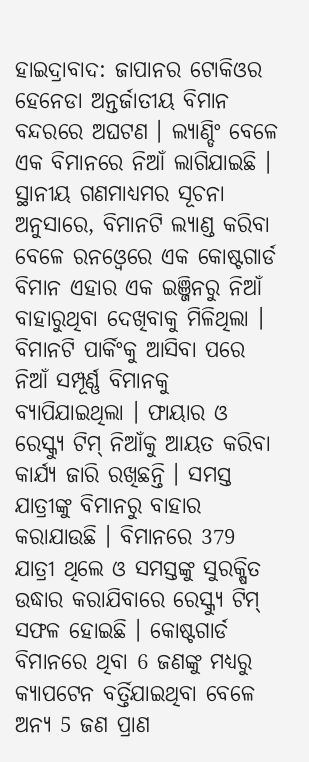ହାଇଦ୍ରାବାଦ: ଜାପାନର ଟୋକିଓର ହେନେଡା ଅନ୍ତର୍ଜାତୀୟ ବିମାନ ବନ୍ଦରରେ ଅଘଟଣ । ଲ୍ୟାଣ୍ଡିଂ ବେଳେ ଏକ ବିମାନରେ ନିଆଁ ଲାଗିଯାଇଛି । ସ୍ଥାନୀୟ ଗଣମାଧ୍ୟମର ସୂଚନା ଅନୁସାରେ, ବିମାନଟି ଲ୍ୟାଣ୍ଡ କରିବା ବେଳେ ରନଓ୍ବେରେ ଏକ କୋଷ୍ଟଗାର୍ଡ ବିମାନ ଏହାର ଏକ ଇଞ୍ଜିନରୁ ନିଆଁ ବାହାରୁଥିବା ଦେଖିବାକୁ ମିଳିଥିଲା । ବିମାନଟି ପାର୍କିଂକୁ ଆସିବା ପରେ ନିଆଁ ସମ୍ପୂର୍ଣ୍ଣ ବିମାନକୁ ବ୍ୟାପିଯାଇଥିଲା । ଫାୟାର ଓ ରେସ୍କ୍ୟୁ ଟିମ୍ ନିଆଁକୁ ଆୟତ କରିବା କାର୍ଯ୍ୟ ଜାରି ରଖିଛନ୍ତି । ସମସ୍ତ ଯାତ୍ରୀଙ୍କୁ ବିମାନରୁ ବାହାର କରାଯାଉଛି । ବିମାନରେ 379 ଯାତ୍ରୀ ଥିଲେ ଓ ସମସ୍ତଙ୍କୁ ସୁରକ୍ଷିତ ଉଦ୍ଧାର କରାଯିବାରେ ରେସ୍କ୍ୟୁ ଟିମ୍ ସଫଳ ହୋଇଛି । କୋଷ୍ଟଗାର୍ଡ ବିମାନରେ ଥିବା 6 ଜଣଙ୍କୁ ମଧ୍ୟରୁ କ୍ୟାପଟେନ ବର୍ତ୍ତିଯାଇଥିବା ବେଳେ ଅନ୍ୟ 5 ଜଣ ପ୍ରାଣ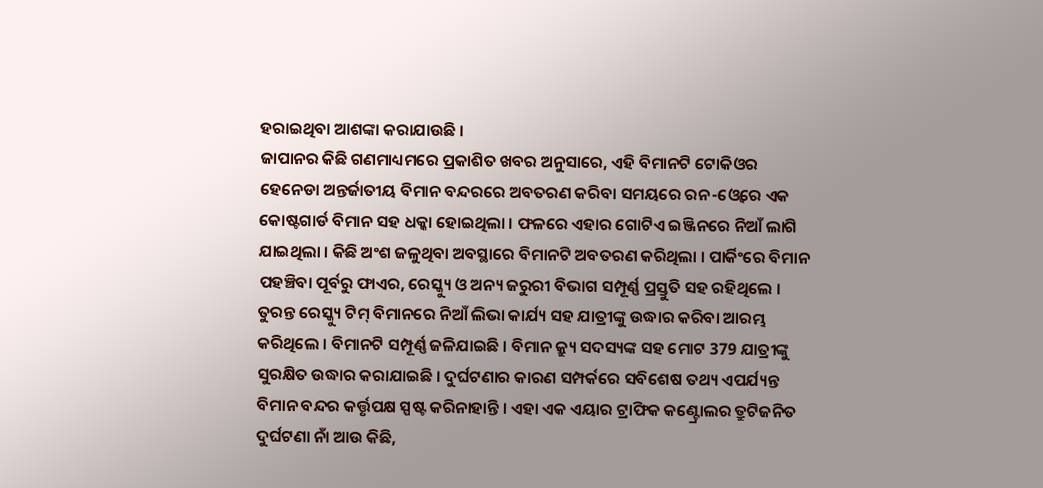ହରାଇଥିବା ଆଶଙ୍କା କରାଯାଉଛି ।
ଜାପାନର କିଛି ଗଣମାଧ୍ୟମରେ ପ୍ରକାଶିତ ଖବର ଅନୁସାରେ, ଏହି ବିମାନଟି ଟୋକିଓର ହେନେଡା ଅନ୍ତର୍ଜାତୀୟ ବିମାନ ବନ୍ଦରରେ ଅବତରଣ କରିବା ସମୟରେ ରନ-ଓ୍ବେରେ ଏକ କୋଷ୍ଟଗାର୍ଡ ବିମାନ ସହ ଧକ୍କା ହୋଇଥିଲା । ଫଳରେ ଏହାର ଗୋଟିଏ ଇଞ୍ଜିନରେ ନିଆଁ ଲାଗି ଯାଇଥିଲା । କିଛି ଅଂଶ ଜଳୁଥିବା ଅବସ୍ଥାରେ ବିମାନଟି ଅବତରଣ କରିଥିଲା । ପାର୍କିଂରେ ବିମାନ ପହଞ୍ଚିବା ପୂର୍ବରୁ ଫାଏର, ରେସ୍କ୍ୟୁ ଓ ଅନ୍ୟ ଜରୁରୀ ବିଭାଗ ସମ୍ପୂର୍ଣ୍ଣ ପ୍ରସ୍ତୁତି ସହ ରହିଥିଲେ । ତୁରନ୍ତ ରେସ୍କ୍ୟୁ ଟିମ୍ ବିମାନରେ ନିଆଁ ଲିଭା କାର୍ଯ୍ୟ ସହ ଯାତ୍ରୀଙ୍କୁ ଉଦ୍ଧାର କରିବା ଆରମ୍ଭ କରିଥିଲେ । ବିମାନଟି ସମ୍ପୂର୍ଣ୍ଣ ଜଳିଯାଇଛି । ବିମାନ କ୍ର୍ୟୁ ସଦସ୍ୟଙ୍କ ସହ ମୋଟ 379 ଯାତ୍ରୀଙ୍କୁ ସୁରକ୍ଷିତ ଉଦ୍ଧାର କରାଯାଇଛି । ଦୁର୍ଘଟଣାର କାରଣ ସମ୍ପର୍କରେ ସବିଶେଷ ତଥ୍ୟ ଏପର୍ଯ୍ୟନ୍ତ ବିମାନ ବନ୍ଦର କର୍ତ୍ତୃପକ୍ଷ ସ୍ପଷ୍ଟ କରିନାହାନ୍ତି । ଏହା ଏକ ଏୟାର ଟ୍ରାଫିକ କଣ୍ଟ୍ରୋଲର ତ୍ରୁଟିଜନିତ ଦୁର୍ଘଟଣା ନାଁ ଆଉ କିଛି,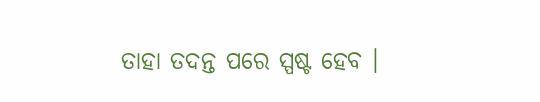ତାହା ତଦନ୍ତ ପରେ ସ୍ପଷ୍ଟ ହେବ ।